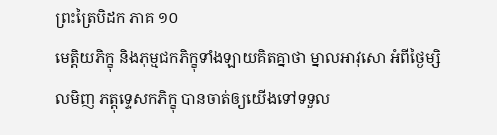ព្រះត្រៃបិដក ភាគ ១០
មេត្តិយភិក្ខុ និងភុម្មជកភិក្ខុទាំងឡាយគិតគ្នាថា ម្នាលអាវុសោ អំពីថ្ងៃម្សិលមិញ ភត្តុទ្ទេសកភិក្ខុ បានចាត់ឲ្យយើងទៅទទួល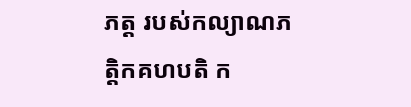ភត្ត របស់កល្យាណភត្តិកគហបតិ ក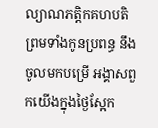ល្យាណភត្តិកគហបតិ ព្រមទាំងកូនប្រពន្ធ នឹងចូលមកបម្រើ អង្គាសពួកយើងក្នុងថ្ងៃស្អែក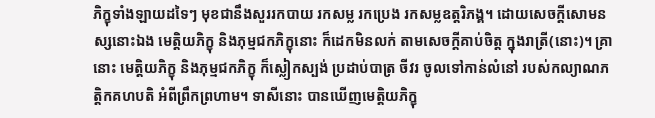ភិក្ខុទាំងឡាយដទៃៗ មុខជានឹងសួររកបាយ រកសម្ល រកប្រេង រកសម្លឧត្តរិភង្គ។ ដោយសេចក្តីសោមនស្សនោះឯង មេត្តិយភិក្ខុ និងភុម្មជកភិក្ខុនោះ ក៏ដេកមិនលក់ តាមសេចក្តីគាប់ចិត្ត ក្នុងរាត្រី(នោះ)។ គ្រានោះ មេត្តិយភិក្ខុ និងភុម្មជកភិក្ខុ ក៏ស្លៀកស្បង់ ប្រដាប់បាត្រ ចីវរ ចូលទៅកាន់លំនៅ របស់កល្យាណភត្តិកគហបតិ អំពីព្រឹកព្រហាម។ ទាសីនោះ បានឃើញមេត្តិយភិក្ខុ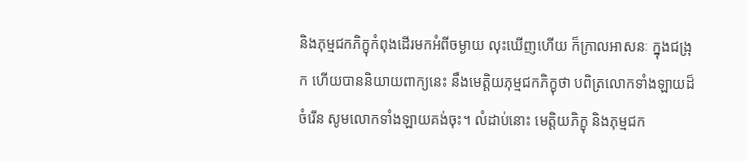និងភុម្មជកភិក្ខុកំពុងដើរមកអំពីចម្ងាយ លុះឃើញហើយ ក៏ក្រាលអាសនៈ ក្នុងជង្រុក ហើយបាននិយាយពាក្យនេះ នឹងមេត្តិយភុម្មជកភិក្ខុថា បពិត្រលោកទាំងឡាយដ៏ចំរើន សូមលោកទាំងឡាយគង់ចុះ។ លំដាប់នោះ មេត្តិយភិក្ខុ និងភុម្មជក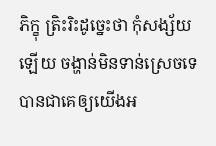ភិក្ខុ ត្រិះរិះដូច្នេះថា កុំសង្ស័យឡើយ ចង្ហាន់មិនទាន់ស្រេចទេ បានជាគេឲ្យយើងអ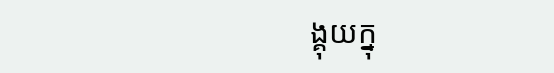ង្គុយក្នុ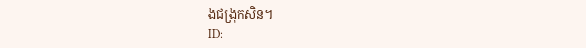ងជង្រុកសិន។
ID: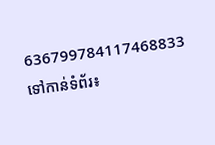636799784117468833
ទៅកាន់ទំព័រ៖